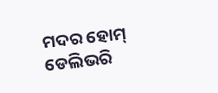ମଦର ହୋମ୍ ଡେଲିଭରି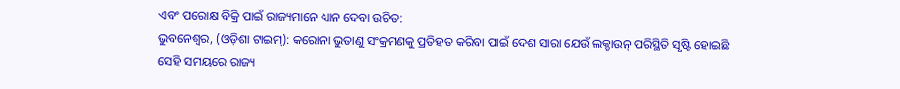ଏବଂ ପରୋକ୍ଷ ବିକ୍ରି ପାଇଁ ରାଜ୍ୟମାନେ ଧ୍ୟାନ ଦେବା ଉଚିତ:
ଭୁବନେଶ୍ଵର, (ଓଡ଼ିଶା ଟାଇମ୍): କରୋନା ଭୁତାଣୁ ସଂକ୍ରମଣକୁ ପ୍ରତିହତ କରିବା ପାଇଁ ଦେଶ ସାରା ଯେଉଁ ଲକ୍ଡାଉନ୍ ପରିସ୍ଥିତି ସୃଷ୍ଟି ହୋଇଛି ସେହି ସମୟରେ ରାଜ୍ୟ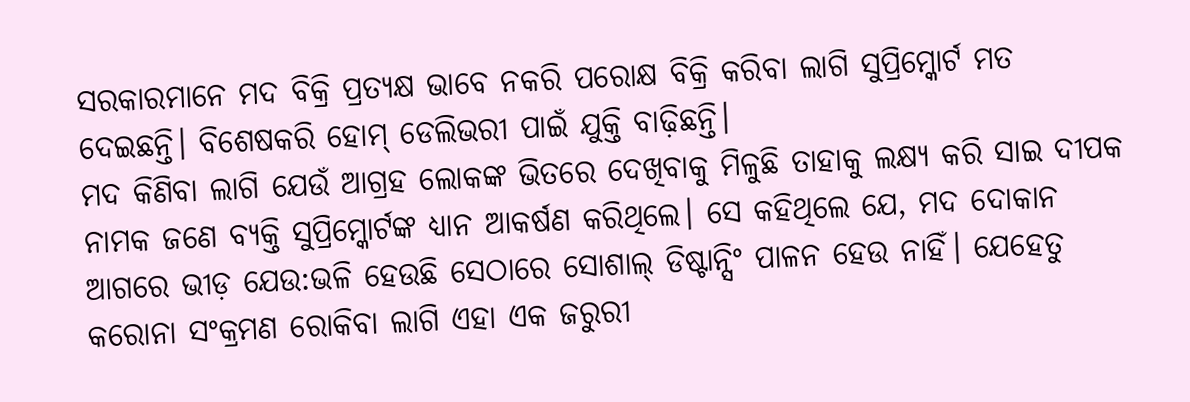ସରକାରମାନେ ମଦ ବିକ୍ରି ପ୍ରତ୍ୟକ୍ଷ ଭାବେ ନକରି ପରୋକ୍ଷ ବିକ୍ରି କରିବା ଲାଗି ସୁପ୍ରିମ୍କୋର୍ଟ ମତ ଦେଇଛନ୍ତି। ବିଶେଷକରି ହୋମ୍ ଡେଲିଭରୀ ପାଇଁ ଯୁକ୍ତି ବାଢ଼ିଛନ୍ତି।
ମଦ କିଣିବା ଲାଗି ଯେଉଁ ଆଗ୍ରହ ଲୋକଙ୍କ ଭିତରେ ଦେଖିବାକୁ ମିଳୁଛି ତାହାକୁ ଲକ୍ଷ୍ୟ କରି ସାଇ ଦୀପକ ନାମକ ଜଣେ ବ୍ୟକ୍ତି ସୁପ୍ରିମ୍କୋର୍ଟଙ୍କ ଧ୍ୟାନ ଆକର୍ଷଣ କରିଥିଲେ। ସେ କହିଥିଲେ ଯେ, ମଦ ଦୋକାନ ଆଗରେ ଭୀଡ଼ ଯେଉ:ଭଳି ହେଉଛି ସେଠାରେ ସୋଶାଲ୍ ଡିଷ୍ଟାନ୍ସିଂ ପାଳନ ହେଉ ନାହିଁ। ଯେହେତୁ କରୋନା ସଂକ୍ରମଣ ରୋକିବା ଲାଗି ଏହା ଏକ ଜରୁରୀ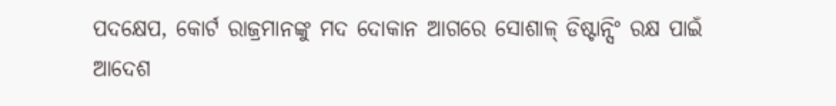ପଦକ୍ଷେପ, କୋର୍ଟ ରାଜ୍ରମାନଙ୍କୁ ମଦ ଦୋକାନ ଆଗରେ ସୋଶାଳ୍ ଡିଷ୍ଟାନ୍ସିଂ ରକ୍ଷ ପାଇଁ ଆଦେଶ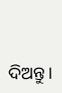ଦିଅନ୍ତୁ।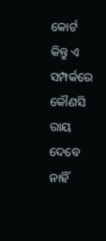କୋର୍ଟ କିନ୍ତୁ ଏ ସମ୍ପର୍କରେ କୌଣସି ରାୟ ଦେବେ ନାହିଁ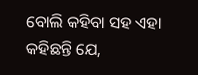ବୋଲି କହିବା ସହ ଏହା କହିଛନ୍ତି ଯେ,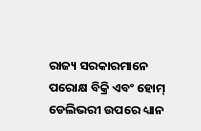ରାଜ୍ୟ ସରକାରମାନେ ପରୋକ୍ଷ ବିକ୍ରି ଏବଂ ହୋମ୍ ଡେଲିଭରୀ ଉପରେ ଧ୍ୟାନ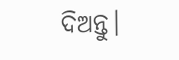ଦିଅନ୍ତୁ।